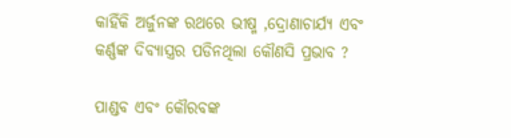କାହିଁକି ଅର୍ଜୁନଙ୍କ ରଥରେ ଭୀଷ୍ମ ,ଦ୍ରୋଣାଚାର୍ଯ୍ୟ ଏବଂ କର୍ଣ୍ଣଙ୍କ ଦିବ୍ୟାସ୍ତ୍ରର ପଡିନଥିଲା କୌଣସି ପ୍ରଭାବ ?

ପାଣ୍ଡବ ଏବଂ କୌରବଙ୍କ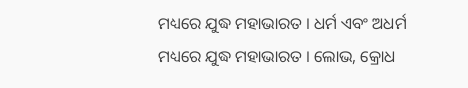ମଧ୍ୟରେ ଯୁଦ୍ଧ ମହାଭାରତ । ଧର୍ମ ଏବଂ ଅଧର୍ମ ମଧ୍ୟରେ ଯୁଦ୍ଧ ମହାଭାରତ । ଲୋଭ, କ୍ରୋଧ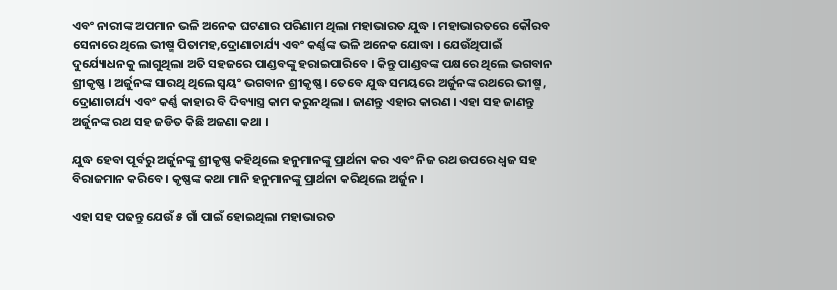ଏବଂ ନାରୀଙ୍କ ଅପମାନ ଭଳି ଅନେକ ଘଟଣାର ପରିଣାମ ଥିଲା ମହାଭାରତ ଯୁଦ୍ଧ । ମହାଭାରତରେ କୌରବ ସେନାରେ ଥିଲେ ଭୀଷ୍ମ ପିତାମହ,ଦ୍ରୋଣାଚାର୍ଯ୍ୟ ଏବଂ କର୍ଣ୍ଣଙ୍କ ଭଳି ଅନେକ ଯୋଦ୍ଧା । ଯେଉଁଥିପାଇଁ ଦୁର୍ଯ୍ୟୋଧନକୁ ଲାଗୁଥିଲା ଅତି ସହଜରେ ପାଣ୍ଡବଙ୍କୁ ହରାଇପାରିବେ । କିନ୍ତୁ ପାଣ୍ଡବଙ୍କ ପକ୍ଷରେ ଥିଲେ ଭଗବାନ ଶ୍ରୀକୃଷ୍ଣ । ଅର୍ଜୁନଙ୍କ ସାରଥି ଥିଲେ ସ୍ବୟଂ ଭଗବାନ ଶ୍ରୀକୃଷ୍ଣ । ତେବେ ଯୁଦ୍ଧ ସମୟରେ ଅର୍ଜୁନଙ୍କ ରଥରେ ଭୀଷ୍ମ , ଦ୍ରୋଣାଚାର୍ଯ୍ୟ ଏବଂ କର୍ଣ୍ଣ କାହାର ବି ଦିବ୍ୟାସ୍ତ୍ର କାମ କରୁନଥିଲା । ଜାଣନ୍ତୁ ଏହାର କାରଣ । ଏହା ସହ ଜାଣନ୍ତୁ ଅର୍ଜୁନଙ୍କ ରଥ ସହ ଜଡିତ କିଛି ଅଜଣା କଥା ।

ଯୁଦ୍ଧ ହେବା ପୂର୍ବରୁ ଅର୍ଜୁନଙ୍କୁ ଶ୍ରୀକୃଷ୍ଣ କହିଥିଲେ ହନୁମାନଙ୍କୁ ପ୍ରାର୍ଥନା କର ଏବଂ ନିଜ ରଥ ଉପରେ ଧ୍ବଜ ସହ ବିରାଜମାନ କରିବେ । କୃଷ୍ଣଙ୍କ କଥା ମାନି ହନୁମାନଙ୍କୁ ପ୍ରାର୍ଥନା କରିଥିଲେ ଅର୍ଜୁନ ।

ଏହା ସହ ପଢନ୍ତୁ ଯେଉଁ ୫ ଗାଁ ପାଇଁ ହୋଇଥିଲା ମହାଭାରତ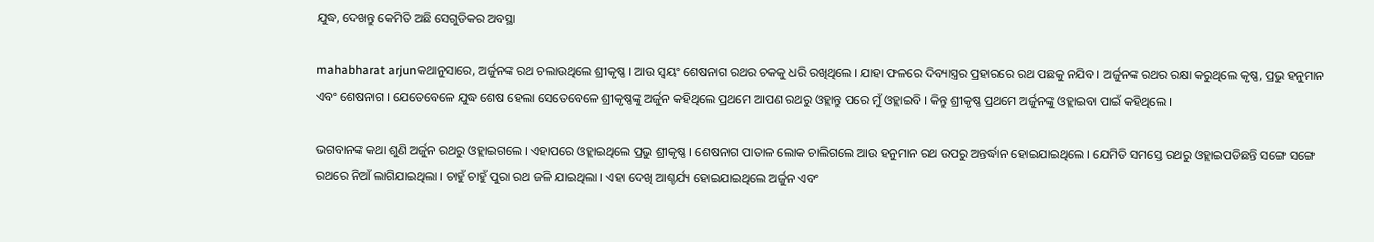ଯୁଦ୍ଧ, ଦେଖନ୍ତୁ କେମିତି ଅଛି ସେଗୁଡିକର ଅବସ୍ଥା

mahabharat arjunକଥାନୁସାରେ, ଅର୍ଜୁନଙ୍କ ରଥ ଚଲାଉଥିଲେ ଶ୍ରୀକୃଷ୍ଣ । ଆଉ ସ୍ବୟଂ ଶେଷନାଗ ରଥର ଚକକୁ ଧରି ରଖିଥିଲେ । ଯାହା ଫଳରେ ଦିବ୍ୟାସ୍ତ୍ରର ପ୍ରହାରରେ ରଥ ପଛକୁ ନଯିବ । ଅର୍ଜୁନଙ୍କ ରଥର ରକ୍ଷା କରୁଥିଲେ କୃଷ୍ଣ, ପ୍ରଭୁ ହନୁମାନ ଏବଂ ଶେଷନାଗ । ଯେତେବେଳେ ଯୁଦ୍ଧ ଶେଷ ହେଲା ସେତେବେଳେ ଶ୍ରୀକୃଷ୍ଣଙ୍କୁ ଅର୍ଜୁନ କହିଥିଲେ ପ୍ରଥମେ ଆପଣ ରଥରୁ ଓହ୍ଲାନ୍ତୁ ପରେ ମୁଁ ଓହ୍ଲାଇବି । କିନ୍ତୁ ଶ୍ରୀକୃଷ୍ଣ ପ୍ରଥମେ ଅର୍ଜୁନଙ୍କୁ ଓହ୍ଲାଇବା ପାଇଁ କହିଥିଲେ ।

ଭଗବାନଙ୍କ କଥା ଶୁଣି ଅର୍ଜୁନ ରଥରୁ ଓହ୍ଲାଇଗଲେ । ଏହାପରେ ଓହ୍ଲାଇଥିଲେ ପ୍ରଭୁ ଶ୍ରୀକୃଷ୍ଣ । ଶେଷନାଗ ପାତାଳ ଲୋକ ଚାଲିଗଲେ ଆଉ ହନୁମାନ ରଥ ଉପରୁ ଅନ୍ତର୍ଦ୍ଧାନ ହୋଇଯାଇଥିଲେ । ଯେମିତି ସମସ୍ତେ ରଥରୁ ଓହ୍ଲାଇପଡିଛନ୍ତି ସଙ୍ଗେ ସଙ୍ଗେ ରଥରେ ନିଆଁ ଲାଗିଯାଇଥିଲା । ଚାହୁଁ ଚାହୁଁ ପୁରା ରଥ ଜଳି ଯାଇଥିଲା । ଏହା ଦେଖି ଆଶ୍ଚର୍ଯ୍ୟ ହୋଇଯାଇଥିଲେ ଅର୍ଜୁନ ଏବଂ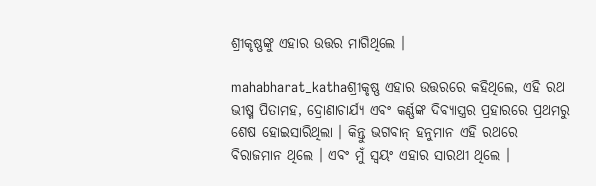ଶ୍ରୀକୃଷ୍ଣଙ୍କୁ ଏହାର ଉତ୍ତର ମାଗିଥିଲେ ।

mahabharat_kathaଶ୍ରୀକୃଷ୍ଣ ଏହାର ଉତ୍ତରରେ କହିଥିଲେ, ଏହି ରଥ ଭୀଷ୍ମ ପିତାମହ, ଦ୍ରୋଣାଚାର୍ଯ୍ୟ ଏବଂ କର୍ଣ୍ଣଙ୍କ ଦିବ୍ୟାସ୍ତ୍ରର ପ୍ରହାରରେ ପ୍ରଥମରୁ ଶେଷ ହୋଇସାରିଥିଲା । କିନ୍ତୁ ଭଗବାନ୍ ହନୁମାନ ଏହି ରଥରେ ବିରାଜମାନ ଥିଲେ । ଏବଂ ମୁଁ ସ୍ବୟଂ ଏହାର ସାରଥୀ ଥିଲେ ।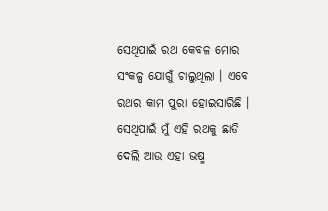ସେଥିପାଇଁ ରଥ କେବଳ ମୋର ସଂକଳ୍ପ ଯୋଗୁଁ ଚାଲୁଥିଲା । ଏବେ ରଥର କାମ ପୁରା ହୋଇସାରିଛି । ସେଥିପାଇଁ ମୁଁ ଏହି ରଥକୁ ଛାଡି ଦେଲି ଆଉ ଏହା ଭଷ୍ମ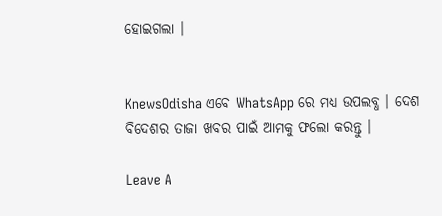ହୋଇଗଲା ।


KnewsOdisha ଏବେ WhatsApp ରେ ମଧ୍ୟ ଉପଲବ୍ଧ । ଦେଶ ବିଦେଶର ତାଜା ଖବର ପାଇଁ ଆମକୁ ଫଲୋ କରନ୍ତୁ ।

Leave A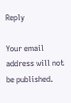Reply

Your email address will not be published.